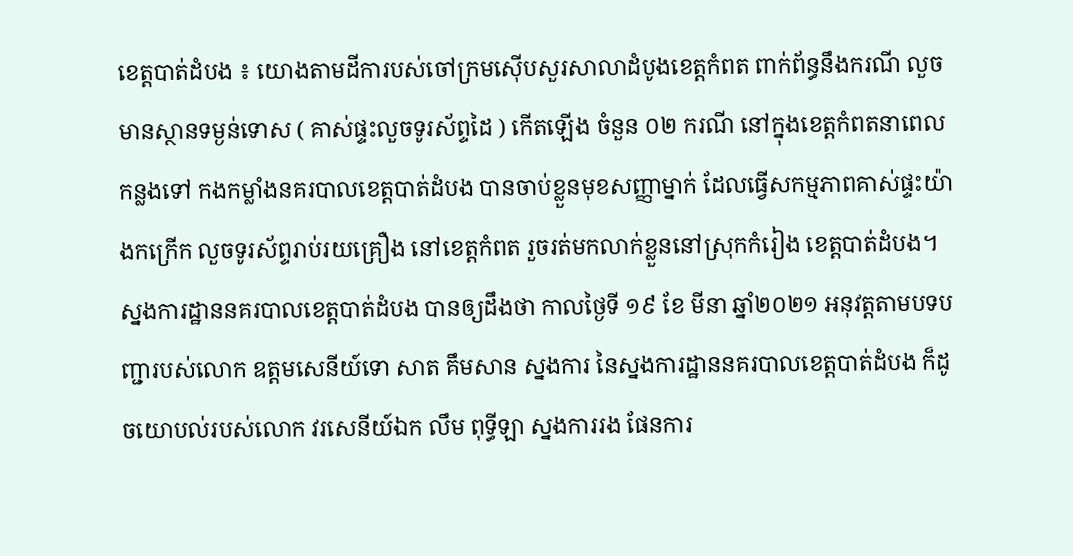ខេត្តបាត់ដំបង ៖ យោងតាមដីការបស់ចៅក្រមស៊ើបសួរសាលាដំបូងខេត្តកំពត ពាក់ព័ន្ធនឹងករណី លួចមានស្ថានទម្ងន់ទោស ( គាស់ផ្ទះលួចទូរស័ព្ទដៃ ) កើតឡើង ចំនួន ០២ ករណី នៅក្នុងខេត្តកំពតនាពេលកន្លងទៅ កងកម្លាំងនគរបាលខេត្តបាត់ដំបង បានចាប់ខ្លួនមុខសញ្ញាម្នាក់ ដែលធ្វើសកម្មភាពគាស់ផ្ទះយ៉ាងកក្រើក លួចទូរស័ព្ទរាប់រយគ្រឿង នៅខេត្តកំពត រួចរត់មកលាក់ខ្លួននៅស្រុកកំរៀង ខេត្តបាត់ដំបង។
ស្នងការដ្ឋាននគរបាលខេត្តបាត់ដំបង បានឲ្យដឹងថា កាលថ្ងៃទី ១៩ ខែ មីនា ឆ្នាំ២០២១ អនុវត្តតាមបទបញ្ជារបស់លោក ឧត្ដមសេនីយ៍ទោ សាត គឹមសាន ស្នងការ នៃស្នងការដ្ឋាននគរបាលខេត្តបាត់ដំបង ក៏ដូចយោបល់របស់លោក វរសេនីយ៍ឯក លឹម ពុទ្ធីឡា ស្នងការរង ផែនការ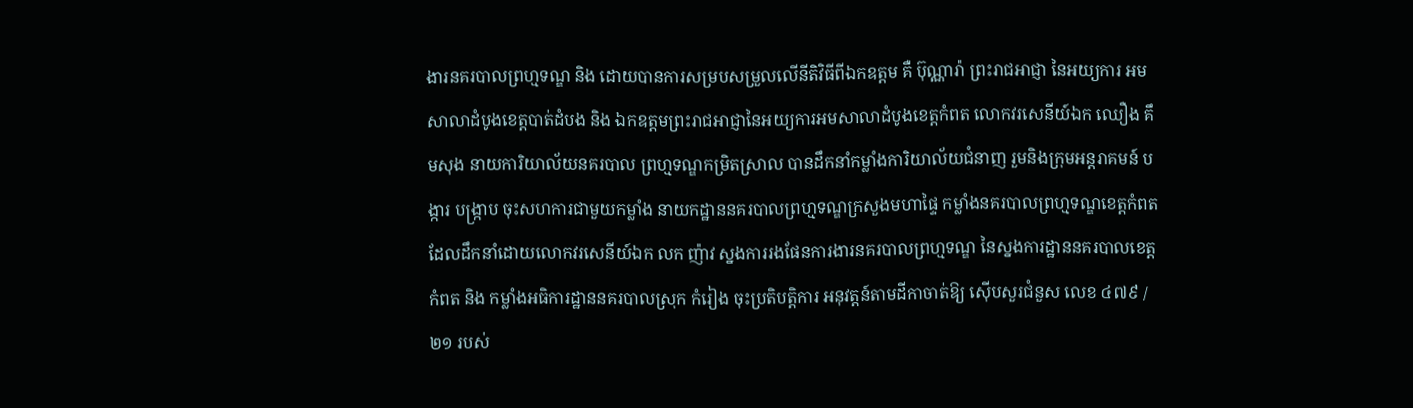ងារនគរបាលព្រហ្មទណ្ឌ និង ដោយបានការសម្របសម្រួលលើនីតិវិធីពីឯកឧត្ដម គឺ ប៊ុណ្ណារ៉ា ព្រះរាជអាជ្ញា នៃអយ្យការ អមសាលាដំបូងខេត្តបាត់ដំបង និង ឯកឧត្តមព្រះរាជអាជ្ញានៃអយ្យការអមសាលាដំបូងខេត្តកំពត លោកវរសេនីយ៍ឯក ឈឿង គឹមសុង នាយការិយាល័យនគរបាល ព្រហ្មទណ្ឌកម្រិតស្រាល បានដឹកនាំកម្លាំងការិយាល័យជំនាញ រួមនិងក្រុមអន្តរាគមន៍ បង្ការ បង្ក្រាប ចុះសហការជាមួយកម្លាំង នាយកដ្ឋាននគរបាលព្រហ្មទណ្ឌក្រសួងមហាផ្ទៃ កម្លាំងនគរបាលព្រហ្មទណ្ឌខេត្តកំពត ដែលដឹកនាំដោយលោកវរសេនីយ៍ឯក លក ញ៉ាវ ស្នងការរងផែនការងារនគរបាលព្រហ្មទណ្ឌ នៃស្នងការដ្ឋាននគរបាលខេត្តកំពត និង កម្លាំងអធិការដ្ឋាននគរបាលស្រុក កំរៀង ចុះប្រតិបត្តិការ អនុវត្តន៍តាមដីកាចាត់ឱ្យ ស៊ើបសួរជំនួស លេខ ៤៧៩ /២១ របស់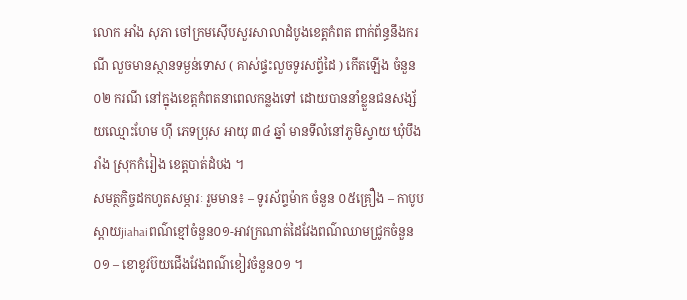លោក អាំង សុភា ចៅក្រមស៊ើបសួរសាលាដំបូងខេត្តកំពត ពាក់ព័ន្ធនឹងករណី លួចមានស្ថានទម្ងន់ទោស ( គាស់ផ្ទះលួចទូរសព្ទ័ដៃ ) កើតឡើង ចំនួន ០២ ករណី នៅក្នុងខេត្តកំពតនាពេលកន្លងទៅ ដោយបាននាំខ្លួនជនសង្ស័យឈ្មោះហែម ហ៊ី ភេទប្រុស អាយុ ៣៤ ឆ្នាំ មានទីលំនៅភូមិស្វាយ ឃុំបឹងរាំង ស្រុកកំរៀង ខេត្តបាត់ដំបង ។
សមត្ថកិច្ចដកហូតសម្ភារៈ រួមមាន៖ – ទូរស័ព្ទម៉ាក ចំនួន ០៥គ្រឿង – កាបូបស្ពាយjiahaiពណ៌ខ្មៅចំនួន០១-អាវក្រណាត់ដៃវែងពណ៌ឈាមជ្រូកចំនួន០១ – ខោខូវប៊យជើងវែងពណ៌ខៀវចំនួន០១ ។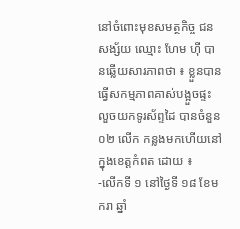នៅចំពោះមុខសមត្ថកិច្ច ជនសង្ស័យ ឈ្មោះ ហែម ហ៊ី បានឆ្លើយសារភាពថា ៖ ខ្លួនបានធ្វើសកម្មភាពគាស់បង្អួចផ្ទះ លួចយកទូរស័ព្ទដៃ បានចំនួន ០២ លើក កន្លងមកហើយនៅក្នុងខេត្តកំពត ដោយ ៖
-លើកទី ១ នៅថ្ងៃទី ១៨ ខែមករា ឆ្នាំ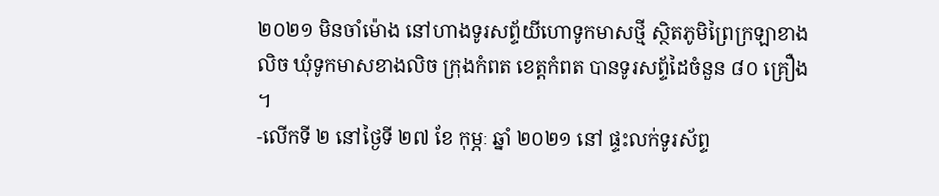២០២១ មិនចាំម៉ោង នៅហាងទូរសព្ទ័យីហោទូកមាសថ្មី ស្ថិតភូមិព្រៃក្រឡាខាងលិច ឃុំទូកមាសខាងលិច ក្រុងកំពត ខេត្តកំពត បានទូរសព្ទ័ដៃចំនួន ៨០ គ្រឿង ។
-លើកទី ២ នៅថ្ងៃទី ២៧ ខែ កុម្ភៈ ឆ្នាំ ២០២១ នៅ ផ្ទះលក់ទូរស័ព្ទ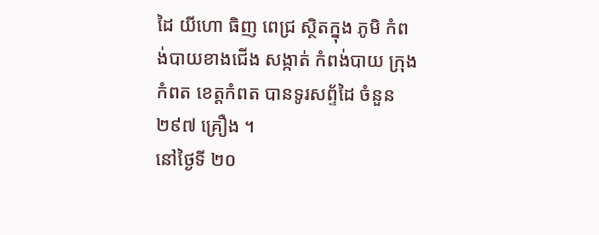ដៃ យីហោ ធិញ ពេជ្រ ស្ថិតក្នុង ភូមិ កំពង់បាយខាងជើង សង្កាត់ កំពង់បាយ ក្រុងកំពត ខេត្តកំពត បានទូរសព្ទ័ដៃ ចំនួន ២៩៧ គ្រឿង ។
នៅថ្ងៃទី ២០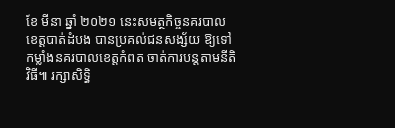ខែ មីនា ឆ្នាំ ២០២១ នេះសមត្ថកិច្ចនគរបាលខេត្តបាត់ដំបង បានប្រគល់ជនសង្ស័យ ឱ្យទៅកម្លាំងនគរបាលខេត្តកំពត ចាត់ការបន្តតាមនីតិវិធី៕ រក្សាសិទ្ធិ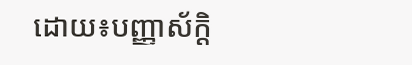ដោយ៖បញ្ញាស័ក្តិ